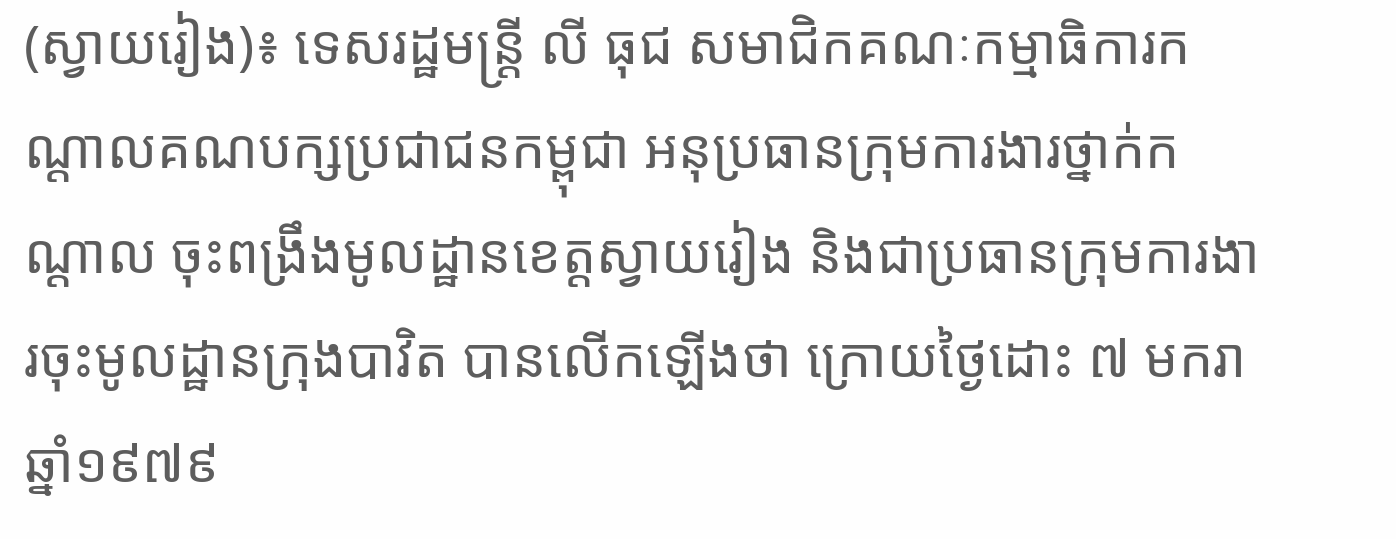(ស្វាយរៀង)៖ ទេសរដ្ឋមន្ត្រី លី ធុជ សមាជិកគណៈកម្មាធិការកណ្តាលគណបក្សប្រជាជនកម្ពុជា អនុប្រធានក្រុមការងារថ្នាក់កណ្តាល ចុះពង្រឹងមូលដ្ឋានខេត្តស្វាយរៀង និងជាប្រធានក្រុមការងារចុះមូលដ្ឋានក្រុងបាវិត បានលើកឡើងថា ក្រោយថ្ងៃដោះ ៧ មករា ឆ្នាំ១៩៧៩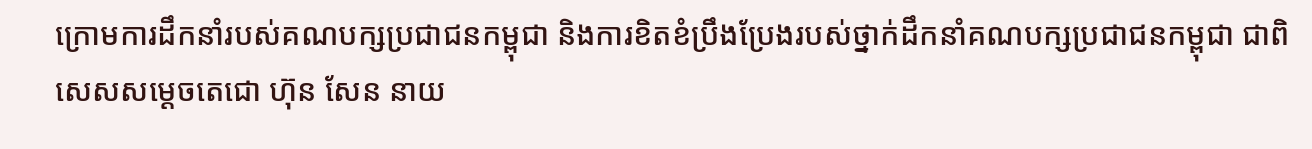ក្រោមការដឹកនាំរបស់គណបក្សប្រជាជនកម្ពុជា និងការខិតខំប្រឹងប្រែងរបស់ថ្នាក់ដឹកនាំគណបក្សប្រជាជនកម្ពុជា ជាពិសេសសម្តេចតេជោ ហ៊ុន សែន នាយ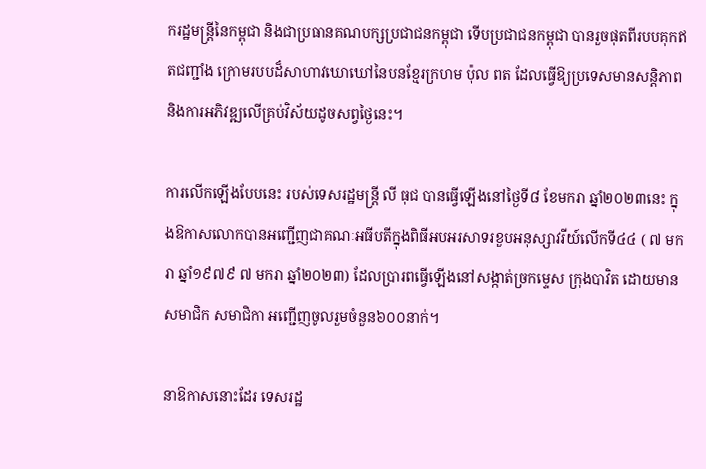ករដ្ឋមន្ត្រីនៃកម្ពុជា និងជាប្រធានគណបក្សប្រជាជនកម្ពុជា ទើបប្រជាជនកម្ពុជា បានរួចផុតពីរបបគុកឥតជញ្ជាំង ក្រោមរបបដ៏សាហាវឃោឃៅនៃបនខ្មែរក្រហម ប៉ុល ពត ដែលធ្វើឱ្យប្រទេសមានសន្តិភាព និងការអភិវឌ្ឍលើគ្រប់វិស័យដូចសព្វថ្ងៃនេះ។

ការលើកឡើងបែបនេះ របស់ទេសរដ្ឋមន្ត្រី លី ធុជ បានធ្វើឡើងនៅថ្ងៃទី៨ ខែមករា ឆ្នាំ២០២៣នេះ ក្នុងឱកាសលោកបានអញ្ជើញជាគណៈអធីបតីក្នុងពិធីអបអរសាទរខួបអនុស្សាវរីយ៍លើកទី៤៤ ( ៧ មករា ឆ្នាំ១៩៧៩ ៧ មករា ឆ្នាំ២០២៣) ដែលប្រារពធ្វើឡើងនៅសង្កាត់ច្រកម្ទេស ក្រុងបាវិត ដោយមានសមាជិក សមាជិកា អញ្ជើញចូលរួមចំនួន៦០០នាក់។

នាឱកាសនោះដែរ ទេសរដ្ឋ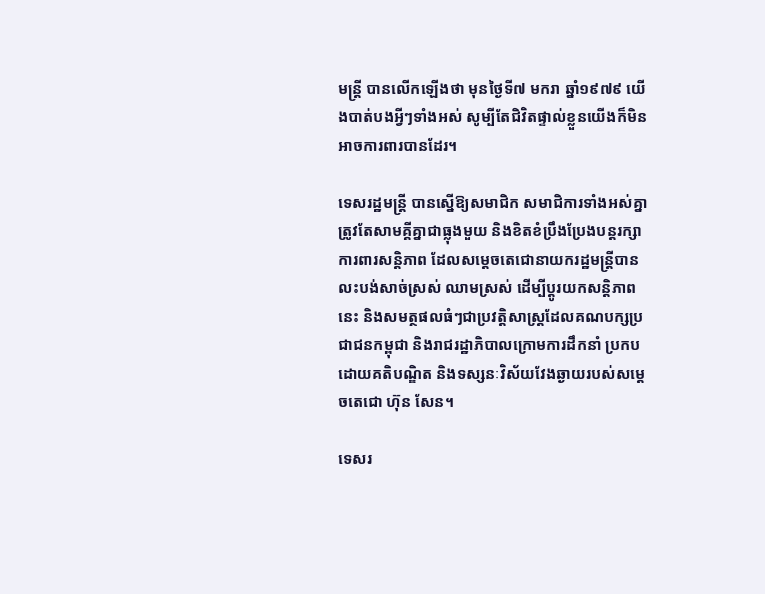មន្ត្រី បានលើកឡើងថា មុនថ្ងៃទី៧ មករា ឆ្នាំ១៩៧៩ យើងបាត់បងអ្វីៗទាំងអស់ សូម្បីតែជិវិតផ្ទាល់ខ្លួនយើងក៏មិនអាចការពារបានដែរ។

ទេសរដ្ឋមន្ត្រី បានស្នើឱ្យសមាជិក សមាជិការទាំងអស់គ្នាត្រូវតែសាមគ្គីគ្នាជាធ្លុងមួយ និងខិតខំប្រឹងប្រែងបន្តរក្សា ការពារសន្តិភាព ដែលសម្តេចតេជោនាយករដ្ឋមន្ត្រីបានលះបង់សាច់ស្រស់ ឈាមស្រស់ ដើម្បីប្តូរយកសន្តិភាពនេះ និងសមត្ថផលធំៗជាប្រវត្តិសាស្ត្រដែលគណបក្សប្រជាជនកម្ពុជា និងរាជរដ្ឋាភិបាលក្រោមការដឹកនាំ ប្រកបដោយគតិបណ្ឌិត និងទស្សនៈវិស័យវែងឆ្ងាយរបស់សម្តេចតេជោ ហ៊ុន សែន។

ទេសរ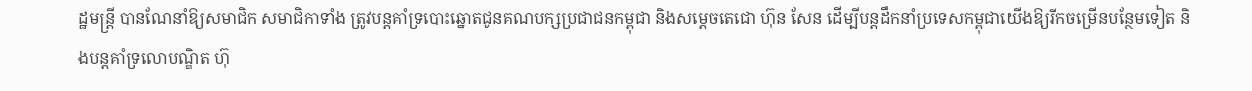ដ្ឋមន្ត្រី បានណែនាំឱ្យសមាជិក សមាជិកាទាំង ត្រូវបន្តគាំទ្របោះឆ្នោតជូនគណបក្សប្រជាជនកម្ពុជា និងសម្តេចតេជោ ហ៊ុន សែន ដើម្បីបន្តដឹកនាំប្រទេសកម្ពុជាយើងឱ្យរីកចម្រើនបន្ថែមទៀត និងបន្តគាំទ្រលោបណ្ឌិត ហ៊ុ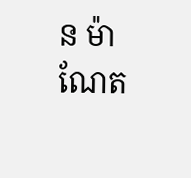ន ម៉ាណែត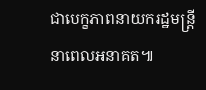ជាបេក្ខភាពនាយករដ្ឋមន្ត្រី នាពេលអនាគត៕